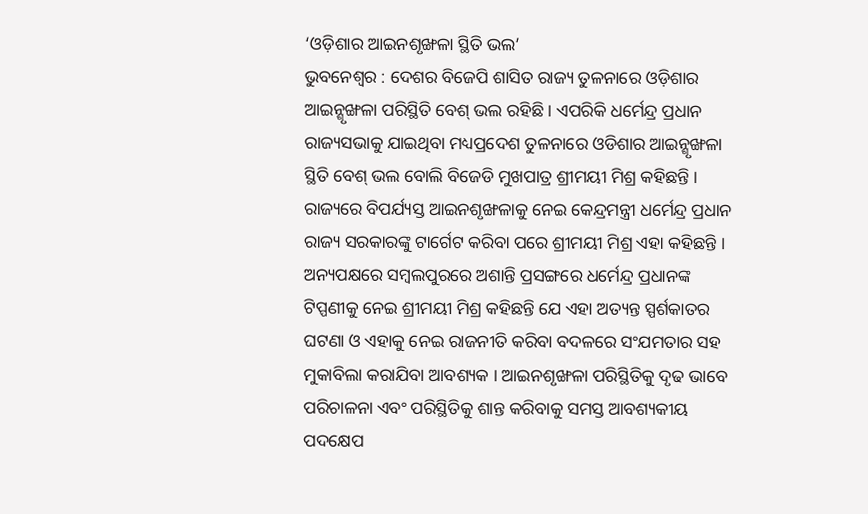‘ଓଡ଼ିଶାର ଆଇନଶୃଙ୍ଖଳା ସ୍ଥିତି ଭଲ’
ଭୁବନେଶ୍ୱର : ଦେଶର ବିଜେପି ଶାସିତ ରାଜ୍ୟ ତୁଳନାରେ ଓଡ଼ିଶାର ଆଇନ୍ଶୃଙ୍ଖଳା ପରିସ୍ଥିତି ବେଶ୍ ଭଲ ରହିଛି । ଏପରିକି ଧର୍ମେନ୍ଦ୍ର ପ୍ରଧାନ ରାଜ୍ୟସଭାକୁ ଯାଇଥିବା ମଧ୍ୟପ୍ରଦେଶ ତୁଳନାରେ ଓଡିଶାର ଆଇନ୍ଶୃଙ୍ଖଳା ସ୍ଥିତି ବେଶ୍ ଭଲ ବୋଲି ବିଜେଡି ମୁଖପାତ୍ର ଶ୍ରୀମୟୀ ମିଶ୍ର କହିଛନ୍ତି । ରାଜ୍ୟରେ ବିପର୍ଯ୍ୟସ୍ତ ଆଇନଶୃଙ୍ଖଳାକୁ ନେଇ କେନ୍ଦ୍ରମନ୍ତ୍ରୀ ଧର୍ମେନ୍ଦ୍ର ପ୍ରଧାନ ରାଜ୍ୟ ସରକାରଙ୍କୁ ଟାର୍ଗେଟ କରିବା ପରେ ଶ୍ରୀମୟୀ ମିଶ୍ର ଏହା କହିଛନ୍ତି । ଅନ୍ୟପକ୍ଷରେ ସମ୍ବଲପୁରରେ ଅଶାନ୍ତି ପ୍ରସଙ୍ଗରେ ଧର୍ମେନ୍ଦ୍ର ପ୍ରଧାନଙ୍କ ଟିପ୍ପଣୀକୁ ନେଇ ଶ୍ରୀମୟୀ ମିଶ୍ର କହିଛନ୍ତି ଯେ ଏହା ଅତ୍ୟନ୍ତ ସ୍ପର୍ଶକାତର ଘଟଣା ଓ ଏହାକୁ ନେଇ ରାଜନୀତି କରିବା ବଦଳରେ ସଂଯମତାର ସହ ମୁକାବିଲା କରାଯିବା ଆବଶ୍ୟକ । ଆଇନଶୃଙ୍ଖଳା ପରିସ୍ଥିତିକୁ ଦୃଢ ଭାବେ ପରିଚାଳନା ଏବଂ ପରିସ୍ଥିତିକୁ ଶାନ୍ତ କରିବାକୁ ସମସ୍ତ ଆବଶ୍ୟକୀୟ ପଦକ୍ଷେପ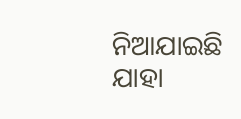ନିଆଯାଇଛି ଯାହା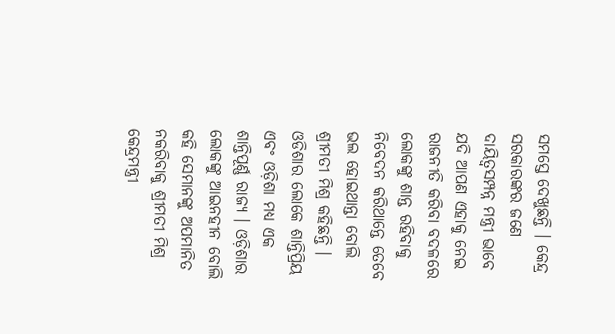ସମସ୍ତେ ଦେଖୁଛନ୍ତି । କେନ୍ଦ୍ର ସରକାରଙ୍କର ଜଣେ ଦାୟିତ୍ୱସମ୍ପନ୍ନ ମନ୍ତ୍ରୀ ଭାବେ ଯଦି ଆପଣ ଏହାକୁ ନେଇ ରାଜନୀତି କରିବା ବଦଳରେ ଲୋକଙ୍କୁ ଶାନ୍ତ ରହିବାକୁ ନିବେଦନ କରିଥାନ୍ତେ ତେବେ ଭଲ ହୋଇଥାନ୍ତା ବୋଲି ଶ୍ରୀମତୀ ମିଶ୍ର କହିଛନ୍ତି । ଓଡିଶାର ଲୋକେ ଶାନ୍ତିପ୍ରିୟ ଏବଂ ଓଡ଼ିଶା ମଧ୍ୟ ଏକ ଶାନ୍ତିପୂର୍ଣ୍ଣ ରାଜ୍ୟ । ଓଡ଼ିଶାର ଲୋକଙ୍କୁ ଆଇନହୀନ ବୋଲି କହି ସେମାନଙ୍କୁ ଅପମାନିତ ନକରିବାକୁ ଶ୍ରୀମତୀ ମିଶ୍ର କେନ୍ଦ୍ରମନ୍ତ୍ରୀ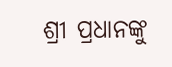ଶ୍ରୀ ପ୍ରଧାନଙ୍କୁ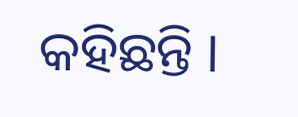କହିଛନ୍ତି ।